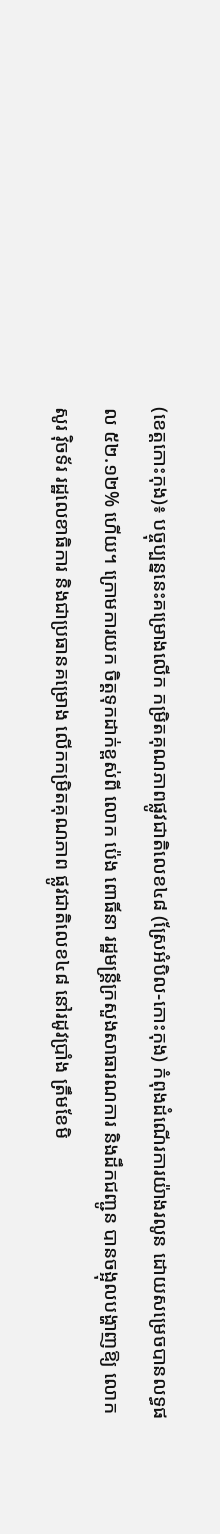(ខេត្តកោះកុង)៖ បច្ចុប្បន្ននេះគម្រោងលើក កម្រិតគុណភាពផ្លូវជាតិលេខ៤៨ (ស្រែអំបិល-កោះកុង) កំពុងដំណើរការយ៉ាងរលូន ដោយសម្រេចបានលទ្ធផល ៥២.១២% ហើយ។ ក្រោមការយក ចិត្តទុកដាក់ខ្ពស់ពី លោក ប៉េង ពោធិ៍នា រដ្ឋមន្ត្រីក្រសួងសាធារណការ និងដឹកជញ្ជូន បានចង្អុលបង្ហាញឱ្យ លោក សូរ វ៉ិចទ័រ រដ្ឋលេខាធិការ និងជាប្រធានគម្រោង លើកកម្រិតគុណភាព ផ្លូវជាតិលេខ៤៨ នៅរដូវប្រាំង ត្រឹមខែមិ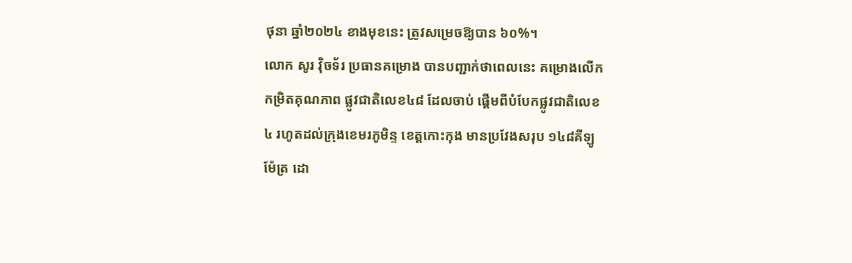ថុនា ឆ្នាំ២០២៤ ខាងមុខនេះ ត្រូវសម្រេចឱ្យបាន ៦០%។
លោក សូរ វ៉ិចទ័រ ប្រធានគម្រោង បានបញ្ជាក់ថាពេលនេះ គម្រោងលើកកម្រិតគុណភាព ផ្លូវជាតិលេខ៤៨ ដែលចាប់ ផ្តើមពីបំបែកផ្លូវជាតិលេខ៤ រហូតដល់ក្រុងខេមរភូមិន្ទ ខេត្តកោះកុង មានប្រវែងសរុប ១៤៨គីឡូម៉ែត្រ ដោ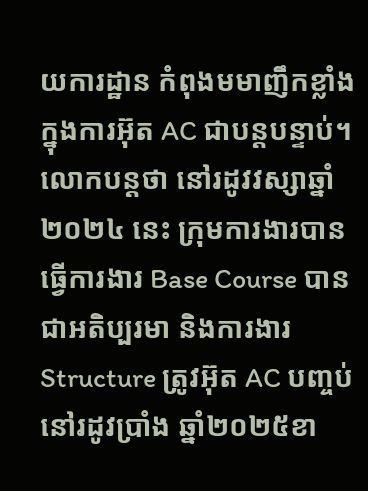យការដ្ឋាន កំពុងមមាញឹកខ្លាំង ក្នុងការអ៊ុត AC ជាបន្តបន្ទាប់។
លោកបន្តថា នៅរដូវវស្សាឆ្នាំ២០២៤ នេះ ក្រុមការងារបានធ្វើការងារ Base Course បានជាអតិប្បរមា និងការងារ Structure ត្រូវអ៊ុត AC បញ្ចប់ នៅរដូវប្រាំង ឆ្នាំ២០២៥ខា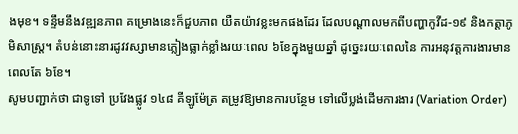ងមុខ។ ទន្ទឹមនឹងវឌ្ឍនភាព គម្រោងនេះក៏ជួបភាព យឺតយ៉ាវខ្លះមកផងដែរ ដែលបណ្តាលមកពីបញ្ហាកូវីដ-១៩ និងកត្តាភូមិសាស្ត្រ។ តំបន់នោះនារដូវវស្សាមានភ្លៀងធ្លាក់ខ្លាំងរយៈពេល ៦ខែក្នុងមួយឆ្នាំ ដូច្នេះរយៈពេលនៃ ការអនុវត្តការងារមាន ពេលតែ ៦ខែ។
សូមបញ្ជាក់ថា ជាទូទៅ ប្រវែងផ្លូវ ១៤៨ គីឡូម៉ែត្រ តម្រូវឱ្យមានការបន្ថែម ទៅលើប្លង់ដើមការងារ (Variation Order)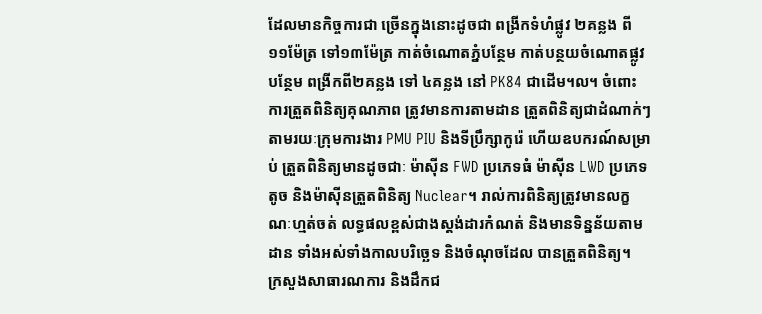ដែលមានកិច្ចការជា ច្រើនក្នុងនោះដូចជា ពង្រីកទំហំផ្លូវ ២គន្លង ពី១១ម៉ែត្រ ទៅ១៣ម៉ែត្រ កាត់ចំណោតភ្នំបន្ថែម កាត់បន្ថយចំណោតផ្លូវបន្ថែម ពង្រីកពី២គន្លង ទៅ ៤គន្លង នៅ PK84 ជាដើម។ល។ ចំពោះការត្រួតពិនិត្យគុណភាព ត្រូវមានការតាមដាន ត្រួតពិនិត្យជាដំណាក់ៗ តាមរយៈក្រុមការងារ PMU PIU និងទីប្រឹក្សាកូរ៉េ ហើយឧបករណ៍សម្រាប់ ត្រួតពិនិត្យមានដូចជាៈ ម៉ាស៊ីន FWD ប្រភេទធំ ម៉ាស៊ីន LWD ប្រភេទតូច និងម៉ាស៊ីនត្រួតពិនិត្យ Nuclear។ រាល់ការពិនិត្យត្រូវមានលក្ខណៈហ្មត់ចត់ លទ្ធផលខ្ពស់ជាងស្តង់ដារកំណត់ និងមានទិន្នន័យតាមដាន ទាំងអស់ទាំងកាលបរិច្ឆេទ និងចំណុចដែល បានត្រួតពិនិត្យ។
ក្រសួងសាធារណការ និងដឹកជ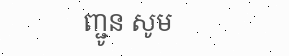ញ្ជូន សូម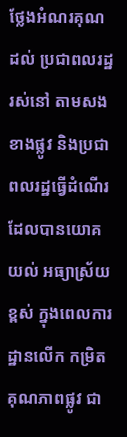ថ្លែងអំណរគុណដល់ ប្រជាពលរដ្ឋរស់នៅ តាមសងខាងផ្លូវ និងប្រជាពលរដ្ឋធ្វើដំណើរ ដែលបានយោគយល់ អធ្យាស្រ័យខ្ពស់ ក្នុងពេលការដ្ឋានលើក កម្រិតគុណភាពផ្លូវ ជា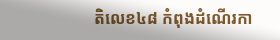តិលេខ៤៨ កំពុងដំណើរកា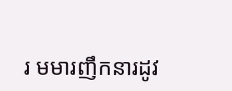រ មមារញឹកនារដូវ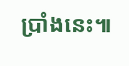ប្រាំងនេះ៕